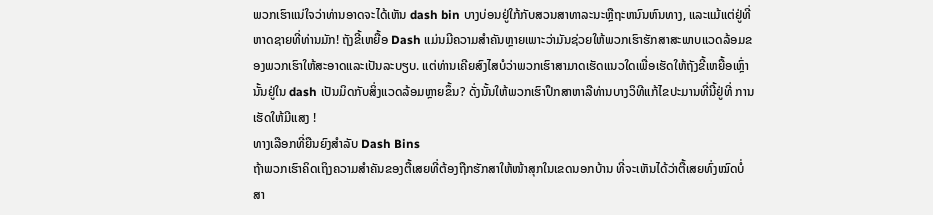ພວກເຮົາແນ່ໃຈວ່າທ່ານອາດຈະໄດ້ເຫັນ dash bin ບາງບ່ອນຢູ່ໃກ້ກັບສວນສາທາລະນະຫຼືຖະຫນົນຫົນທາງ, ແລະແມ້ແຕ່ຢູ່ທີ່ຫາດຊາຍທີ່ທ່ານມັກ! ຖັງຂີ້ເຫຍື້ອ Dash ແມ່ນມີຄວາມສໍາຄັນຫຼາຍເພາະວ່າມັນຊ່ວຍໃຫ້ພວກເຮົາຮັກສາສະພາບແວດລ້ອມຂອງພວກເຮົາໃຫ້ສະອາດແລະເປັນລະບຽບ. ແຕ່ທ່ານເຄີຍສົງໄສບໍວ່າພວກເຮົາສາມາດເຮັດແນວໃດເພື່ອເຮັດໃຫ້ຖັງຂີ້ເຫຍື້ອເຫຼົ່ານັ້ນຢູ່ໃນ dash ເປັນມິດກັບສິ່ງແວດລ້ອມຫຼາຍຂຶ້ນ? ດັ່ງນັ້ນໃຫ້ພວກເຮົາປຶກສາຫາລືທ່ານບາງວິທີແກ້ໄຂປະມານທີ່ນີ້ຢູ່ທີ່ ການເຮັດໃຫ້ມີແສງ !
ທາງເລືອກທີ່ຍືນຍົງສໍາລັບ Dash Bins
ຖ້າພວກເຮົາຄິດເຖິງຄວາມສຳຄັນຂອງຕື້ເສຍທີ່ຕ້ອງຖືກຮັກສາໃຫ້ໜ້າສຸກໃນເຂດນອກບ້ານ ທີ່ຈະເຫັນໄດ້ວ່າຕື້ເສຍທົ່ງໝົດບໍ່ສາ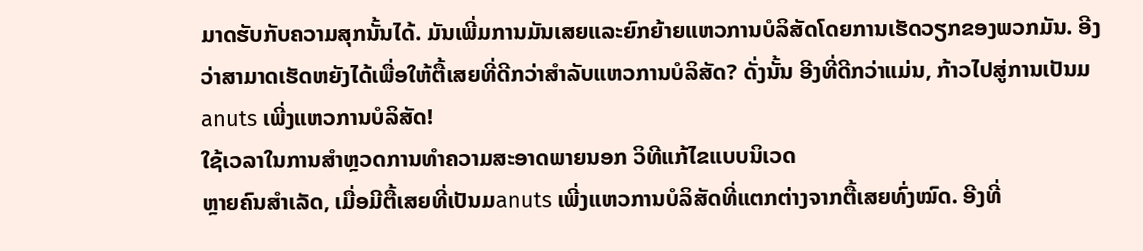ມາດຮັບກັບຄວາມສຸກນັ້ນໄດ້. ມັນເພີ່ມການມັນເສຍແລະຍົກຍ້າຍແຫວການບໍລິສັດໂດຍການເຮັດວຽກຂອງພວກມັນ. ອີງວ່າສາມາດເຮັດຫຍັງໄດ້ເພື່ອໃຫ້ຕື້ເສຍທີ່ດີກວ່າສຳລັບແຫວການບໍລິສັດ? ດັ່ງນັ້ນ ອີງທີ່ດີກວ່າແມ່ນ, ກ້າວໄປສູ່ການເປັນມanuts ເພີ່ງແຫວການບໍລິສັດ!
ໃຊ້ເວລາໃນການສຳຫຼວດການທຳຄວາມສະອາດພາຍນອກ ວິທີແກ້ໄຂແບບນິເວດ
ຫຼາຍຄົນສຳເລັດ, ເມື່ອມີຕື້ເສຍທີ່ເປັນມanuts ເພີ່ງແຫວການບໍລິສັດທີ່ແຕກຕ່າງຈາກຕື້ເສຍທົ່ງໝົດ. ອີງທີ່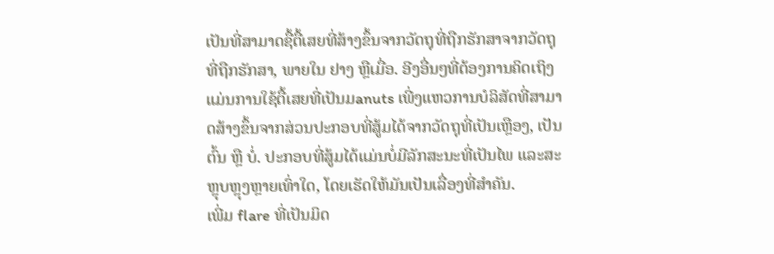ເປັນທີ່ສາມາດຊື້ຕື້ເສຍທີ່ສ້າງຂຶ້ນຈາກວັດຖຸທີ່ຖືກຮັກສາຈາກວັດຖຸທີ່ຖືກຮັກສາ, ພາຍໃນ ຢາງ ຫຼືເມື່ອ. ອີງອື່ນໆທີ່ຕ້ອງການຄິດເຖິງແມ່ນການໃຊ້ຕື້ເສຍທີ່ເປັນມanuts ເພີ່ງແຫວການບໍລິສັດທີ່ສາມາດສ້າງຂຶ້ນຈາກສ່ວນປະກອບທີ່ສູ້ມໄດ້ຈາກວັດຖຸທີ່ເປັນເຫຼືອງ, ເປັນຕົ້ນ ຫຼື ບໍ່. ປະກອບທີ່ສູ້ມໄດ້ແມ່ນບໍ່ມີລັກສະນະທີ່ເປັນໄພ ແລະສະຫຼຸບຫຼຸງຫຼາຍເທົ່າໃດ, ໂດຍເຮັດໃຫ້ມັນເປັນເລື່ອງທີ່ສຳຄັນ.
ເພີ່ມ flare ທີ່ເປັນມິດ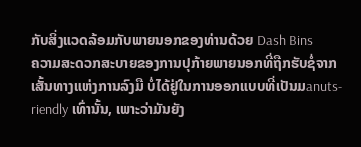ກັບສິ່ງແວດລ້ອມກັບພາຍນອກຂອງທ່ານດ້ວຍ Dash Bins
ຄວາມສະດວກສະບາຍຂອງການປຸກ້າຍພາຍນອກທີ່ຖືກຮັບຊໍ່ຈາກເສັ້ນທາງແຫ່ງການລົງມື ບໍ່ໄດ້ຢູ່ໃນການອອກແບບທີ່ເປັນມanuts-riendly ເທົ່ານັ້ນ, ເພາະວ່າມັນຍັງ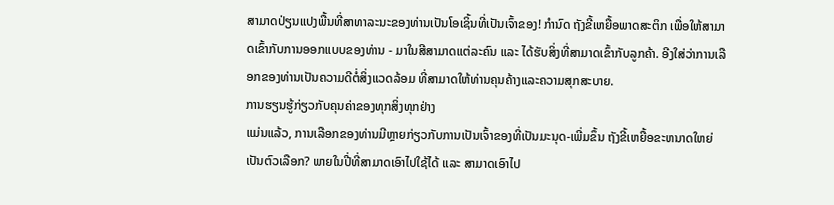ສາມາດປ່ຽນແປງພື້ນທີ່ສາທາລະນະຂອງທ່ານເປັນໂອເຊິ້ນທີ່ເປັນເຈົ້າຂອງ! ກຳນົດ ຖັງຂີ້ເຫຍື້ອພາດສະຕິກ ເພື່ອໃຫ້ສາມາດເຂົ້າກັບການອອກແບບຂອງທ່ານ - ມາໃນສີສາມາດແຕ່ລະຄົນ ແລະ ໄດ້ຮັບສິ່ງທີ່ສາມາດເຂົ້າກັບລູກຄ້າ. ອີງໃສ່ວ່າການເລືອກຂອງທ່ານເປັນຄວາມດີຕໍ່ສິ່ງແວດລ້ອມ ທີ່ສາມາດໃຫ້ທ່ານຄຸນຄ້າງແລະຄວາມສຸກສະບາຍ.
ການຮຽນຮູ້ກ່ຽວກັບຄຸນຄ່າຂອງທຸກສິ່ງທຸກຢ່າງ
ແມ່ນແລ້ວ, ການເລືອກຂອງທ່ານມີຫຼາຍກ່ຽວກັບການເປັນເຈົ້າຂອງທີ່ເປັນມະນຸດ-ເພີ່ມຂຶ້ນ ຖັງຂີ້ເຫຍື້ອຂະຫນາດໃຫຍ່ ເປັນຕົວເລືອກ? ພາຍໃນປີ່ທີ່ສາມາດເອົາໄປໃຊ້ໄດ້ ແລະ ສາມາດເອົາໄປ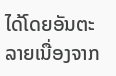ໄດ້ໂດຍອັນຕະລາຍເນື່ອງຈາກ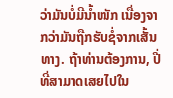ວ່າມັນບໍ່ມີນ້ຳໜັກ ເນື່ອງຈາກວ່າມັນຖືກຮັບຊໍ່ຈາກເສັ້ນທາງ. ຖ້າທ່ານຕ້ອງການ, ປີ່ທີ່ສາມາດເສຍໄປໃນ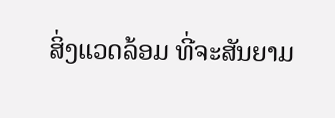ສິ່ງແວດລ້ອມ ທີ່ຈະສັນຍາມ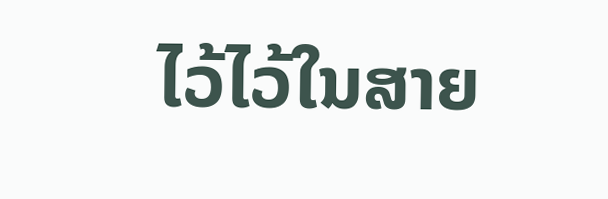ໄວ້ໄວ້ໃນສາຍ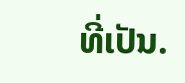ທີ່ເປັນ.